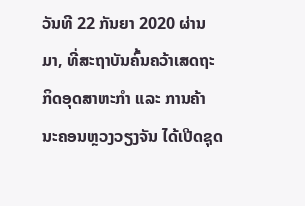ວັນທີ 22 ກັນຍາ 2020 ຜ່ານມາ, ທີ່ສະຖາບັນຄົ້ນຄວ້າເສດຖະກິດອຸດສາຫະກໍາ ແລະ ການຄ້າ ນະຄອນຫຼວງວຽງຈັນ ໄດ້ເປີດຊຸດ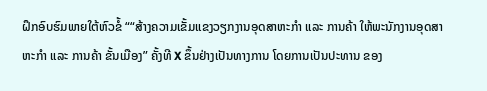ຝຶກອົບຮົມພາຍໃຕ້ຫົວຂໍ້ ““ສ້າງຄວາມເຂັ້ມແຂງວຽກງານອຸດສາຫະກຳ ແລະ ການຄ້າ ໃຫ້ພະນັກງານອຸດສາຫະກຳ ແລະ ການຄ້າ ຂັ້ນເມືອງ” ຄັ້ງທີ X ຂຶ້ນຢ່າງເປັນທາງການ ໂດຍການເປັນປະທານ ຂອງ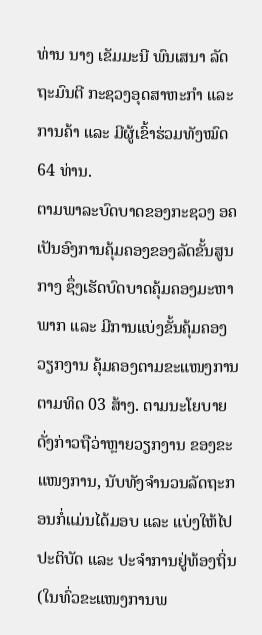ທ່ານ ນາງ ເຂັມມະນີ ພົນເສນາ ລັດຖະມົນຕີ ກະຊວງອຸດສາຫະກໍາ ແລະ ການຄ້າ ແລະ ມີຜູ້ເຂົ້າຮ່ວມທັງໝົດ 64 ທ່ານ.
ຕາມພາລະບົດບາດຂອງກະຊວງ ອຄ ເປັນອົງການຄຸ້ມຄອງຂອງລັດຂັ້ນສູນກາງ ຊຶ່ງເຮັດບົດບາດຄຸ້ມຄອງມະຫາພາກ ແລະ ມີການແບ່ງຂັ້ນຄຸ້ມຄອງວຽກງານ ຄຸ້ມຄອງຕາມຂະແໜງການ ຕາມທິດ 03 ສ້າງ. ຕາມນະໂຍບາຍດັ່ງກ່າວຖືວ່າຫຼາຍວຽກງານ ຂອງຂະແໜງການ, ນັບທັງຈຳນວນລັດຖະກອນກໍ່ແມ່ນໄດ້ມອບ ແລະ ແບ່ງໃຫ້ໄປປະຕິບັດ ແລະ ປະຈຳການຢູ່ທ້ອງຖິ່ນ (ໃນທົ່ວຂະແໜງການພ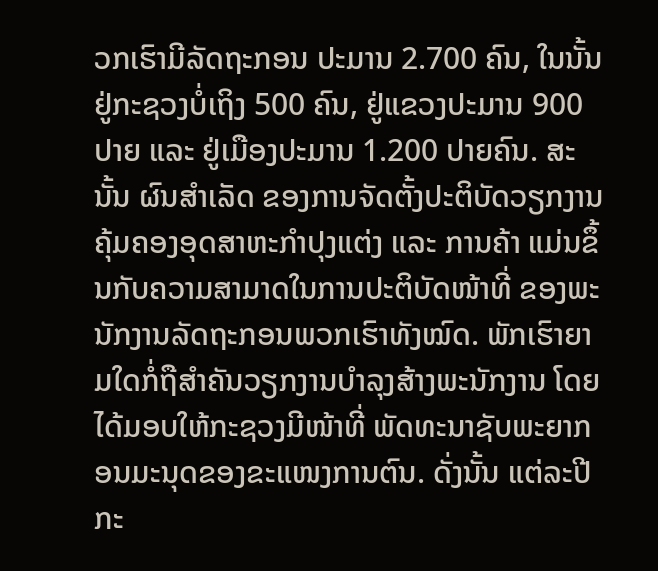ວກເຮົາມີລັດຖະກອນ ປະມານ 2.700 ຄົນ, ໃນນັ້ນຢູ່ກະຊວງບໍ່ເຖິງ 500 ຄົນ, ຢູ່ແຂວງປະມານ 900 ປາຍ ແລະ ຢູ່ເມືອງປະມານ 1.200 ປາຍຄົນ. ສະນັ້ນ ຜົນສຳເລັດ ຂອງການຈັດຕັ້ງປະຕິບັດວຽກງານຄຸ້ມຄອງອຸດສາຫະກຳປຸງແຕ່ງ ແລະ ການຄ້າ ແມ່ນຂຶ້ນກັບຄວາມສາມາດໃນການປະຕິບັດໜ້າທີ່ ຂອງພະນັກງານລັດຖະກອນພວກເຮົາທັງໝົດ. ພັກເຮົາຍາມໃດກໍ່ຖືສໍາຄັນວຽກງານບຳລຸງສ້າງພະນັກງານ ໂດຍໄດ້ມອບໃຫ້ກະຊວງມີໜ້າທີ່ ພັດທະນາຊັບພະຍາກອນມະນຸດຂອງຂະແໜງການຕົນ. ດັ່ງນັ້ນ ແຕ່ລະປີກະ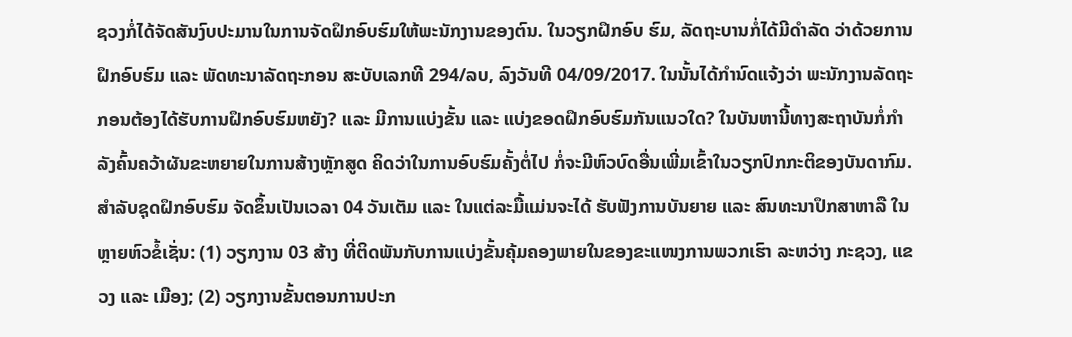ຊວງກໍ່ໄດ້ຈັດສັນງົບປະມານໃນການຈັດຝຶກອົບຮົມໃຫ້ພະນັກງານຂອງຕົນ. ໃນວຽກຝຶກອົບ ຮົມ, ລັດຖະບານກໍ່ໄດ້ມີດໍາລັດ ວ່າດ້ວຍການຝຶກອົບຮົມ ແລະ ພັດທະນາລັດຖະກອນ ສະບັບເລກທີ 294/ລບ, ລົງວັນທີ 04/09/2017. ໃນນັ້ນໄດ້ກໍານົດແຈ້ງວ່າ ພະນັກງານລັດຖະກອນຕ້ອງໄດ້ຮັບການຝຶກອົບຮົມຫຍັງ? ແລະ ມີການແບ່ງຂັ້ນ ແລະ ແບ່ງຂອດຝຶກອົບຮົມກັນແນວໃດ? ໃນບັນຫານີ້ທາງສະຖາບັນກໍ່ກໍາລັງຄົ້ນຄວ້າຜັນຂະຫຍາຍໃນການສ້າງຫຼັກສູດ ຄິດວ່າໃນການອົບຮົມຄັ້ງຕໍ່ໄປ ກໍ່ຈະມີຫົວບົດອື່ນເພີ່ມເຂົ້າໃນວຽກປົກກະຕິຂອງບັນດາກົມ.
ສຳລັບຊຸດຝຶກອົບຮົມ ຈັດຂຶ້ນເປັນເວລາ 04 ວັນເຕັມ ແລະ ໃນແຕ່ລະມື້ແມ່ນຈະໄດ້ ຮັບຟັງການບັນຍາຍ ແລະ ສົນທະນາປຶກສາຫາລື ໃນຫຼາຍຫົວຂໍ້ເຊັ່ນ: (1) ວຽກງານ 03 ສ້າງ ທີ່ຕິດພັນກັບການແບ່ງຂັ້ນຄຸ້ມຄອງພາຍໃນຂອງຂະແໜງການພວກເຮົາ ລະຫວ່າງ ກະຊວງ, ແຂວງ ແລະ ເມືອງ; (2) ວຽກງານຂັ້ນຕອນການປະກ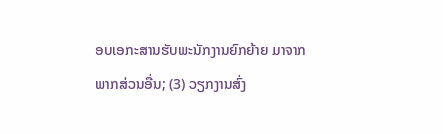ອບເອກະສານຮັບພະນັກງານຍົກຍ້າຍ ມາຈາກພາກສ່ວນອື່ນ; (3) ວຽກງານສົ່ງ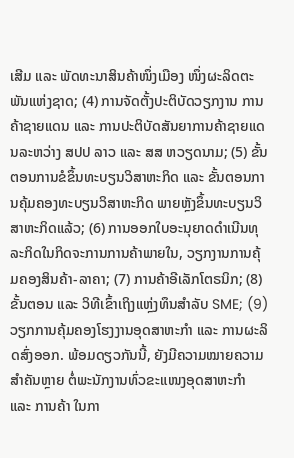ເສີມ ແລະ ພັດທະນາສິນຄ້າໜຶ່ງເມືອງ ໜຶ່ງຜະລິດຕະພັນແຫ່ງຊາດ; (4) ການຈັດຕັ້ງປະຕິບັດວຽກງານ ການຄ້າຊາຍແດນ ແລະ ການປະຕິບັດສັນຍາການຄ້າຊາຍແດນລະຫວ່າງ ສປປ ລາວ ແລະ ສສ ຫວຽດນາມ; (5) ຂັ້ນຕອນການຂໍຂຶ້ນທະບຽນວິສາຫະກິດ ແລະ ຂັ້ນຕອນການຄຸ້ມຄອງທະບຽນວິສາຫະກິດ ພາຍຫຼັງຂຶ້ນທະບຽນວິສາຫະກິດແລ້ວ; (6) ການອອກໃບອະນຸຍາດດຳເນີນທຸລະກິດໃນກິດຈະການການຄ້າພາຍໃນ, ວຽກງານການຄຸ້ມຄອງສິນຄ້າ-ລາຄາ; (7) ການຄ້າອີເລັກໂຕຣນິກ; (8) ຂັ້ນຕອນ ແລະ ວິທີເຂົ້າເຖິງແຫຼ່ງທຶນສຳລັບ SME; (9) ວຽກການຄຸ້ມຄອງໂຮງງານອຸດສາຫະກຳ ແລະ ການຜະລິດສົ່ງອອກ. ພ້ອມດຽວກັນນີ້, ຍັງມີຄວາມໝາຍຄວາມສຳຄັນຫຼາຍ ຕໍ່ພະນັກງານທົ່ວຂະແໜງອຸດສາຫະກຳ ແລະ ການຄ້າ ໃນກາ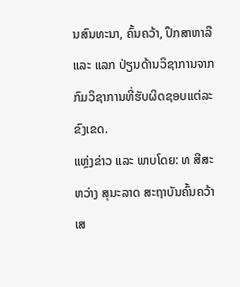ນສົນທະນາ, ຄົ້ນຄວ້າ, ປຶກສາຫາລື ແລະ ແລກ ປ່ຽນດ້ານວິຊາການຈາກກົມວິຊາການທີ່ຮັບຜິດຊອບແຕ່ລະຂົງເຂດ.
ແຫຼ່ງຂ່າວ ແລະ ພາບໂດຍ: ທ ສີສະຫວ່າງ ສຸນະລາດ ສະຖາບັນຄົ້ນຄວ້າເສ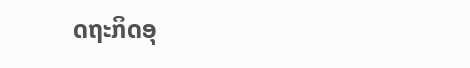ດຖະກິດອຸ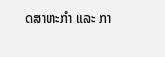ດສາຫະກໍາ ແລະ ກາ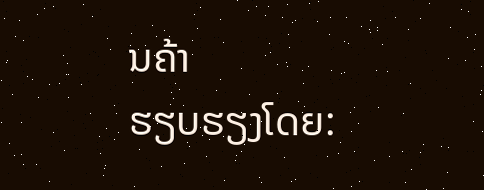ນຄ້າ
ຮຽບຮຽງໂດຍ: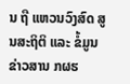ນ ຖື ແຫວນວົງສົດ ສູນສະຖິຕິ ແລະ ຂໍ້ມູນຂ່າວສານ ກຜຮ